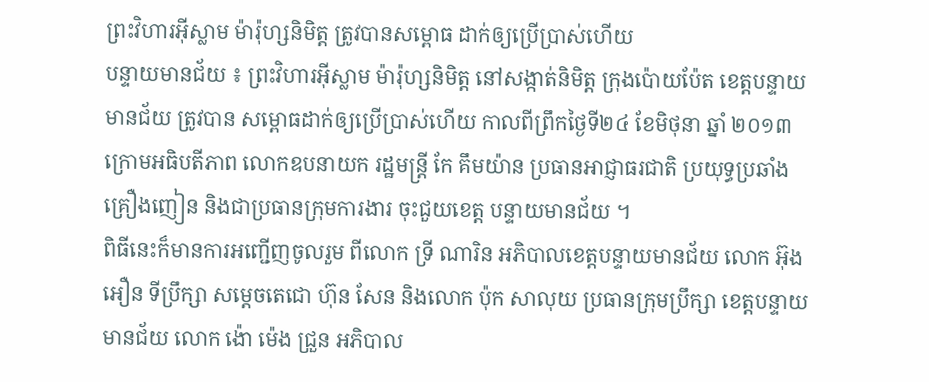ព្រះវិហារអ៊ីស្លាម ម៉ារ៉ុហ្សនិមិត្ត ត្រូវបានសម្ពោធ ដាក់ឲ្យប្រើប្រាស់ហើយ
បន្ទាយមានជ័យ ៖ ព្រះវិហារអ៊ីស្លាម ម៉ារ៉ុហ្សនិមិត្ត នៅសង្កាត់និមិត្ត ក្រុងប៉ោយប៉ែត ខេត្តបន្ទាយមានជ័យ ត្រូវបាន សម្ពោធដាក់ឲ្យប្រើប្រាស់ហើយ កាលពីព្រឹកថ្ងៃទី២៤ ខែមិថុនា ឆ្នាំ ២០១៣ ក្រោមអធិបតីភាព លោកឧបនាយក រដ្ឋមន្ត្រី កែ គឹមយ៉ាន ប្រធានអាជ្ញាធរជាតិ ប្រយុទ្ធប្រឆាំងគ្រឿងញៀន និងជាប្រធានក្រុមការងារ ចុះជួយខេត្ត បន្ទាយមានជ័យ ។
ពិធីនេះក៏មានការអញ្ជើញចូលរួម ពីលោក ទ្រី ណារិន អភិបាលខេត្តបន្ទាយមានជ័យ លោក អ៊ុង អឿន ទីប្រឹក្សា សម្តេចតេជោ ហ៊ុន សែន និងលោក ប៉ុក សាលុយ ប្រធានក្រុមប្រឹក្សា ខេត្តបន្ទាយមានជ័យ លោក ង៉ោ ម៉េង ជ្រួន អភិបាល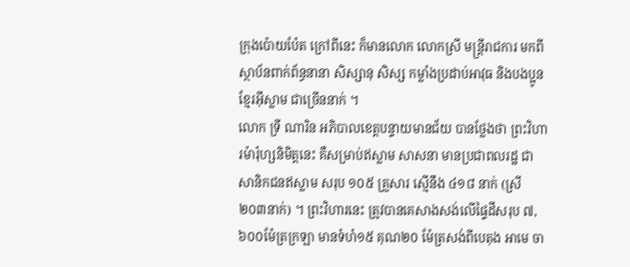ក្រុងប៉ោយប៉ែត ក្រៅពីនេះ ក៏មានលោក លោកស្រី មន្ត្រីរាជការ មកពីស្ថាប័នពាក់ព័ន្ធនានា សិស្សានុ សិស្ស កម្លាំងប្រដាប់អាវុធ និងបងប្អូនខ្មែរអ៊ីស្លាម ជាច្រើននាក់ ។
លោក ទ្រី ណារិន អភិបាលខេត្តបន្ទាយមានជ័យ បានថ្លែងថា ព្រះវិហារម៉ារ៉ុហ្សនិមិត្តនេះ គឺសម្រាប់ឥស្លាម សាសនា មានប្រជាពលរដ្ឋ ជាសានិកជនឥស្លាម សរុប ១០៥ គ្រួសារ ស្មើនឹង ៤១៨ នាក់ (ស្រី ២០៣នាក់) ។ ព្រះវិហារនេះ ត្រូវបានគេសាងសង់លើផ្ទៃដីសរុប ៧,៦០០ម៉ែត្រក្រឡា មានទំហំ១៥ គុណ២០ ម៉ែត្រសង់ពីបេតុង អាមេ ចា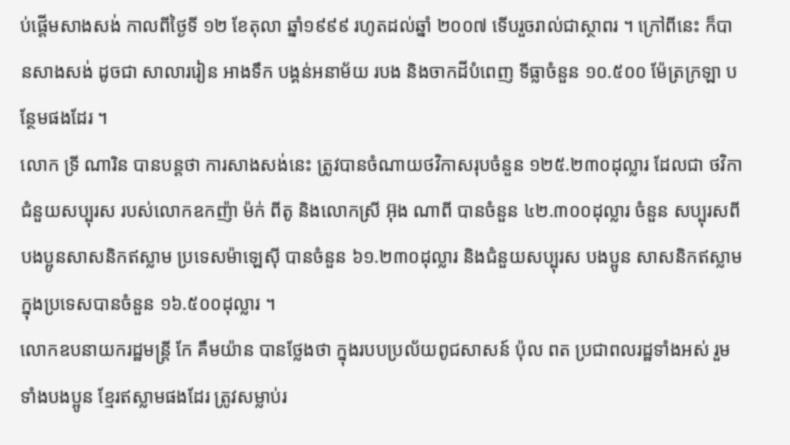ប់ផ្តើមសាងសង់ កាលពីថ្ងៃទី ១២ ខែតុលា ឆ្នាំ១៩៩៩ រហូតដល់ឆ្នាំ ២០០៧ ទើបរួចរាល់ជាស្ថាពរ ។ ក្រៅពីនេះ ក៏បានសាងសង់ ដូចជា សាលាររៀន អាងទឹក បង្គន់អនាម័យ របង និងចាកដីបំពេញ ទីធ្លាចំនួន ១០.៥០០ ម៉ែត្រក្រឡា បន្ថែមផងដែរ ។
លោក ទ្រី ណារិន បានបន្តថា ការសាងសង់នេះ ត្រូវបានចំណាយថវិកាសរុបចំនួន ១២៥.២៣០ដុល្លារ ដែលជា ថវិកាជំនួយសប្បុរស របស់លោកឧកញ៉ា ម៉ក់ ពីតូ និងលោកស្រី អ៊ុង ណាពី បានចំនួន ៤២.៣០០ដុល្លារ ចំនួន សប្បុរសពីបងប្អូនសាសនិកឥស្លាម ប្រទេសម៉ាឡេស៊ី បានចំនួន ៦១.២៣០ដុល្លារ និងជំនួយសប្បុរស បងប្អូន សាសនិកឥស្លាម ក្នុងប្រទេសបានចំនួន ១៦.៥០០ដុល្លារ ។
លោកឧបនាយករដ្ឋមន្ត្រី កែ គឹមយ៉ាន បានថ្លែងថា ក្នុងរបបប្រល័យពូជសាសន៍ ប៉ុល ពត ប្រជាពលរដ្ឋទាំងអស់ រួមទាំងបងប្អូន ខ្មែរឥស្លាមផងដែរ ត្រូវសម្លាប់រ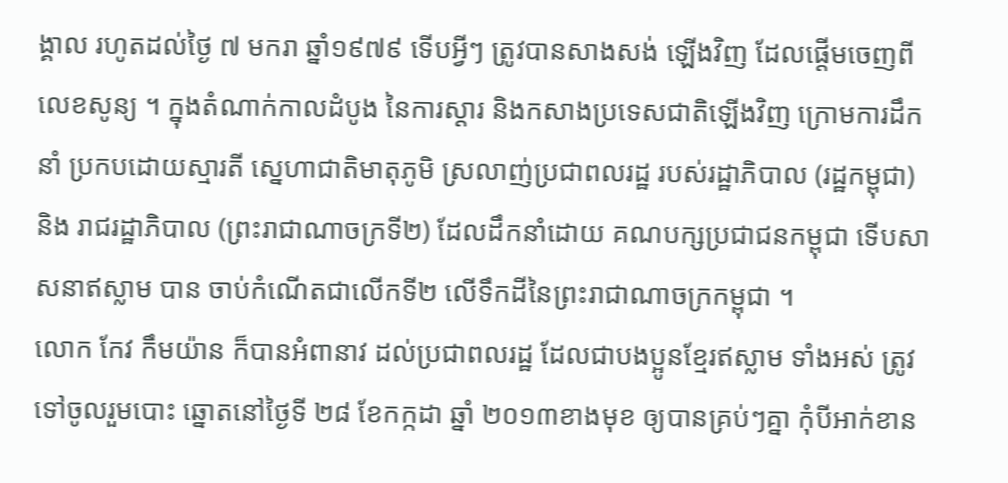ង្គាល រហូតដល់ថ្ងៃ ៧ មករា ឆ្នាំ១៩៧៩ ទើបអ្វីៗ ត្រូវបានសាងសង់ ឡើងវិញ ដែលផ្តើមចេញពីលេខសូន្យ ។ ក្នុងតំណាក់កាលដំបូង នៃការស្តារ និងកសាងប្រទេសជាតិឡើងវិញ ក្រោមការដឹកនាំ ប្រកបដោយស្មារតី សេ្នហាជាតិមាតុភូមិ ស្រលាញ់ប្រជាពលរដ្ឋ របស់រដ្ឋាភិបាល (រដ្ឋកម្ពុជា) និង រាជរដ្ឋាភិបាល (ព្រះរាជាណាចក្រទី២) ដែលដឹកនាំដោយ គណបក្សប្រជាជនកម្ពុជា ទើបសាសនាឥស្លាម បាន ចាប់កំណើតជាលើកទី២ លើទឹកដីនៃព្រះរាជាណាចក្រកម្ពុជា ។
លោក កែវ កឹមយ៉ាន ក៏បានអំពានាវ ដល់ប្រជាពលរដ្ឋ ដែលជាបងប្អូនខ្មែរឥស្លាម ទាំងអស់ ត្រូវទៅចូលរួមបោះ ឆ្នោតនៅថ្ងៃទី ២៨ ខែកក្កដា ឆ្នាំ ២០១៣ខាងមុខ ឲ្យបានគ្រប់ៗគ្នា កុំបីអាក់ខាន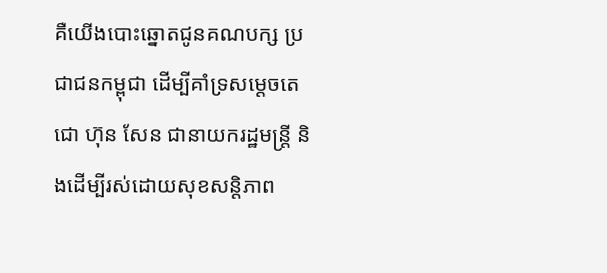គឺយើងបោះឆ្នោតជូនគណបក្ស ប្រជាជនកម្ពុជា ដើម្បីគាំទ្រសម្តេចតេជោ ហ៊ុន សែន ជានាយករដ្ឋមន្ត្រី និងដើម្បីរស់ដោយសុខសន្តិភាព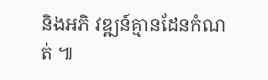និងអភិ វឌ្ឍន៍គ្មានដែនកំណត់ ៕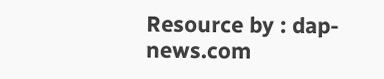Resource by : dap-news.com